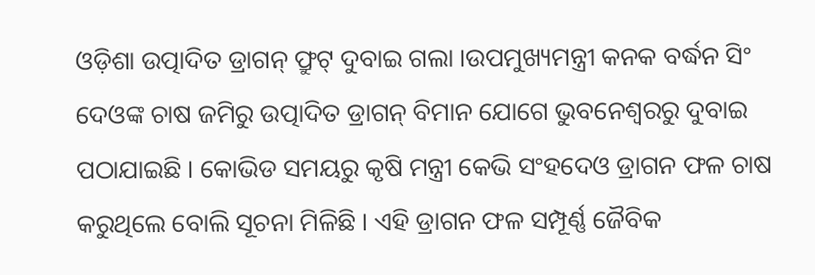ଓଡ଼ିଶା ଉତ୍ପାଦିତ ଡ୍ରାଗନ୍ ଫ୍ରୁଟ୍ ଦୁବାଇ ଗଲା ।ଉପମୁଖ୍ୟମନ୍ତ୍ରୀ କନକ ବର୍ଦ୍ଧନ ସିଂ ଦେଓଙ୍କ ଚାଷ ଜମିରୁ ଉତ୍ପାଦିତ ଡ୍ରାଗନ୍ ବିମାନ ଯୋଗେ ଭୁବନେଶ୍ୱରରୁ ଦୁବାଇ ପଠାଯାଇଛି । କୋଭିଡ ସମୟରୁ କୃଷି ମନ୍ତ୍ରୀ କେଭି ସଂହଦେଓ ଡ୍ରାଗନ ଫଳ ଚାଷ କରୁଥିଲେ ବୋଲି ସୂଚନା ମିଳିଛି । ଏହି ଡ୍ରାଗନ ଫଳ ସମ୍ପୂର୍ଣ୍ଣ ଜୈବିକ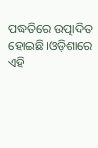ପଦ୍ଧତିରେ ଉତ୍ପାଦିତ ହୋଇଛି।ଓଡ଼ିଶାରେ ଏହି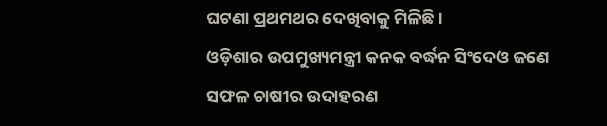ଘଟଣା ପ୍ରଥମଥର ଦେଖିବାକୁ ମିଳିଛି ।
ଓଡ଼ିଶାର ଉପମୁଖ୍ୟମନ୍ତ୍ରୀ କନକ ବର୍ଦ୍ଧନ ସିଂଦେଓ ଜଣେ ସଫଳ ଚାଷୀର ଉଦାହରଣ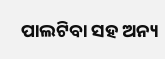ପାଲଟିବା ସହ ଅନ୍ୟ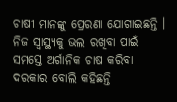ଚାଷୀ ମାନଙ୍କୁ ପ୍ରେରଣା ଯୋଗାଇଛନ୍ତି । ନିଜ ସ୍ୱାସ୍ଥ୍ୟକୁ ଭଲ ରଖିବା ପାଇଁ ସମସ୍ତେ ଅର୍ଗାନିକ ଚାଷ କରିବା ଦରକାର ବୋଲି କହିଛନ୍ତି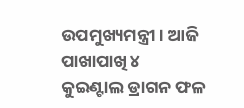ଉପମୁଖ୍ୟମନ୍ତ୍ରୀ । ଆଜି ପାଖାପାଖି ୪ କୁଇଣ୍ଟାଲ ଡ୍ରାଗନ ଫଳ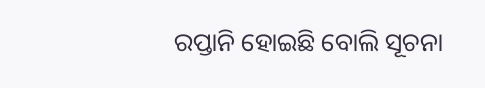ରପ୍ତାନି ହୋଇଛି ବୋଲି ସୂଚନା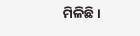ମିଳିଛି ।